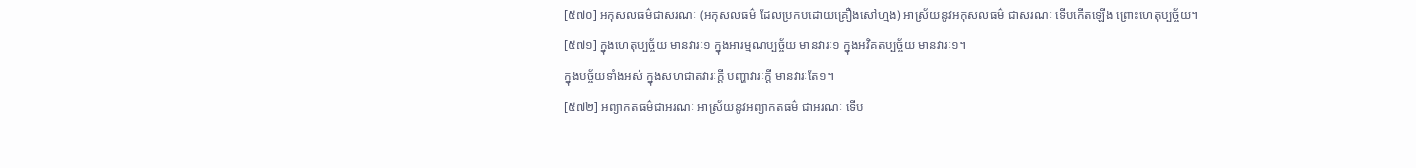[៥៧០] អកុសលធម៌ជាសរណៈ (អកុសលធម៌ ដែលប្រកបដោយគ្រឿងសៅហ្មង) អាស្រ័យនូវអកុសលធម៌ ជាសរណៈ ទើបកើតឡើង ព្រោះហេតុប្បច្ច័យ។
[៥៧១] ក្នុងហេតុប្បច្ច័យ មានវារៈ១ ក្នុងអារម្មណប្បច្ច័យ មានវារៈ១ ក្នុងអវិគតប្បច្ច័យ មានវារៈ១។
ក្នុងបច្ច័យទាំងអស់ ក្នុងសហជាតវារៈក្តី បញ្ហាវារៈក្តី មានវារៈតែ១។
[៥៧២] អព្យាកតធម៌ជាអរណៈ អាស្រ័យនូវអព្យាកតធម៌ ជាអរណៈ ទើប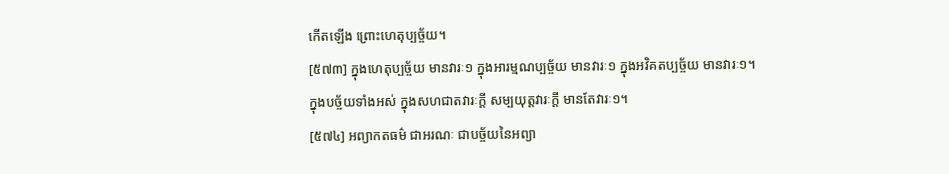កើតឡើង ព្រោះហេតុប្បច្ច័យ។
[៥៧៣] ក្នុងហេតុប្បច្ច័យ មានវារៈ១ ក្នុងអារម្មណប្បច្ច័យ មានវារៈ១ ក្នុងអវិគតប្បច្ច័យ មានវារៈ១។
ក្នុងបច្ច័យទាំងអស់ ក្នុងសហជាតវារៈក្តី សម្បយុត្តវារៈក្តី មានតែវារៈ១។
[៥៧៤] អព្យាកតធម៌ ជាអរណៈ ជាបច្ច័យនៃអព្យា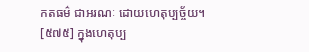កតធម៌ ជាអរណៈ ដោយហេតុប្បច្ច័យ។
[៥៧៥] ក្នុងហេតុប្ប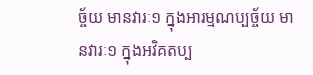ច្ច័យ មានវារៈ១ ក្នុងអារម្មណប្បច្ច័យ មានវារៈ១ ក្នុងអវិគតប្ប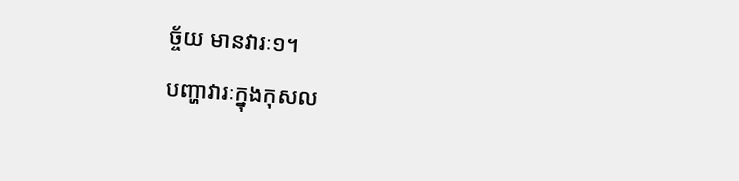ច្ច័យ មានវារៈ១។
បញ្ហាវារៈក្នុងកុសល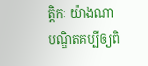ត្តិកៈ យ៉ាងណា បណ្ឌិតគប្បីឲ្យពិ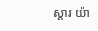ស្តារ យ៉ា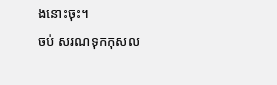ងនោះចុះ។
ចប់ សរណទុកកុសល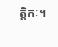ត្តិកៈ។